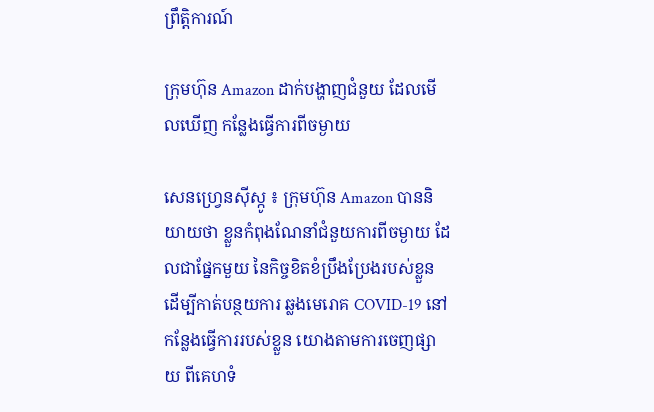ព្រឹត្តិការណ៍

ក្រុមហ៊ុន Amazon ដាក់បង្ហាញជំនួយ ដែលមើលឃើញ កន្លែងធ្វើការពីចម្ងាយ

សេនហ្វ្រេនស៊ីស្កូ ៖ ក្រុមហ៊ុន Amazon បាននិយាយថា ខ្លួនកំពុងណែនាំជំនួយការពីចម្ងាយ ដែលជាផ្នែកមួយ នៃកិច្ចខិតខំប្រឹងប្រែងរបស់ខ្លួន ដើម្បីកាត់បន្ថយការ ឆ្លងមេរោគ COVID-19 នៅកន្លែងធ្វើការរបស់ខ្លួន យោងតាមការចេញផ្សាយ ពីគេហទំ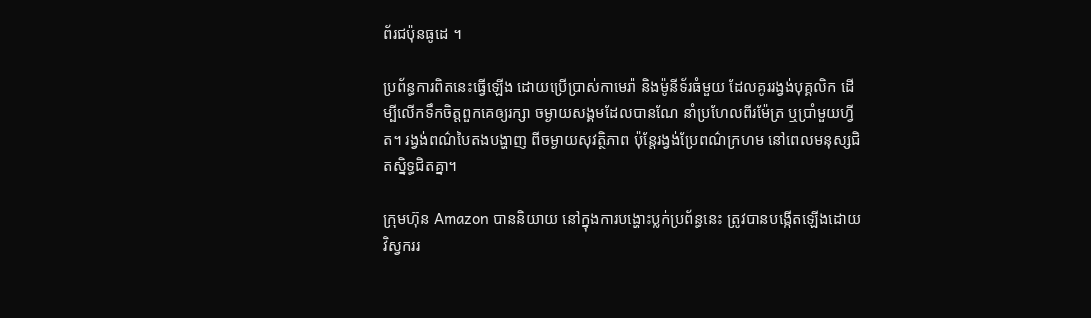ព័រជប៉ុនធូដេ ។

ប្រព័ន្ធការពិតនេះធ្វើឡើង ដោយប្រើប្រាស់កាមេរ៉ា និងម៉ូនីទ័រធំមួយ ដែលគូររង្វង់បុគ្គលិក ដើម្បីលើកទឹកចិត្តពួកគេឲ្យរក្សា ចម្ងាយសង្គមដែលបានណែ នាំប្រហែលពីរម៉ែត្រ ឬប្រាំមួយហ្វីត។ រង្វង់ពណ៌បៃតងបង្ហាញ ពីចម្ងាយសុវត្ថិភាព ប៉ុន្តែរង្វង់ប្រែពណ៌ក្រហម នៅពេលមនុស្សជិតស្និទ្ធជិតគ្នា។

ក្រុមហ៊ុន Amazon បាននិយាយ នៅក្នុងការបង្ហោះប្លក់ប្រព័ន្ធនេះ ត្រូវបានបង្កើតឡើងដោយ វិស្វកររ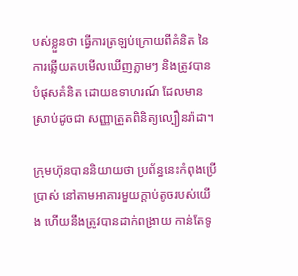បស់ខ្លួនថា ធ្វើការត្រឡប់ក្រោយពីគំនិត នៃការឆ្លើយតបមើលឃើញភ្លាមៗ និងត្រូវបានបំផុសគំនិត ដោយឧទាហរណ៍ ដែលមានស្រាប់ដូចជា សញ្ញាត្រួតពិនិត្យល្បឿនរ៉ាដា។

ក្រុមហ៊ុនបាននិយាយថា ប្រព័ន្ធនេះកំពុងប្រើប្រាស់ នៅតាមអាគារមួយក្តាប់តូចរបស់យើង ហើយនឹងត្រូវបានដាក់ពង្រាយ កាន់តែទូ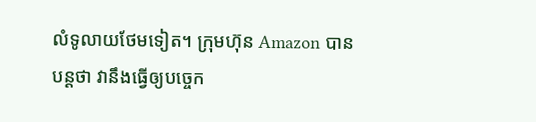លំទូលាយថែមទៀត។ ក្រុមហ៊ុន Amazon បានបន្តថា វានឹងធ្វើឲ្យបច្ចេក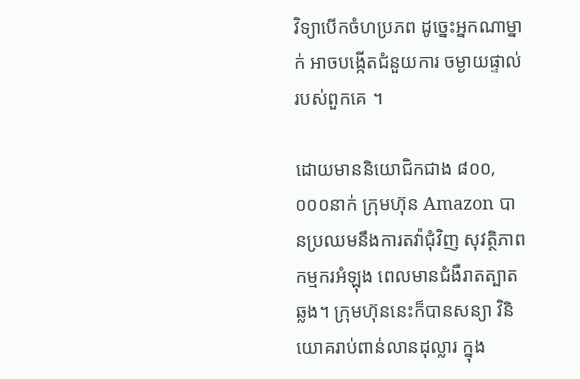វិទ្យាបើកចំហប្រភព ដូច្នេះអ្នកណាម្នាក់ អាចបង្កើតជំនួយការ ចម្ងាយផ្ទាល់របស់ពួកគេ ។

ដោយមាននិយោជិកជាង ៨០០,០០០នាក់ ក្រុមហ៊ុន Amazon បានប្រឈមនឹងការតវ៉ាជុំវិញ សុវត្ថិភាពកម្មករអំឡុង ពេលមានជំងឺរាតត្បាតឆ្លង។ ក្រុមហ៊ុននេះក៏បានសន្យា វិនិយោគរាប់ពាន់លានដុល្លារ ក្នុង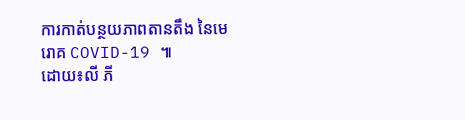ការកាត់បន្ថយភាពតានតឹង នៃមេរោគ COVID-19 ៕
ដោយ៖លី ភី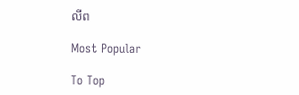លីព

Most Popular

To Top